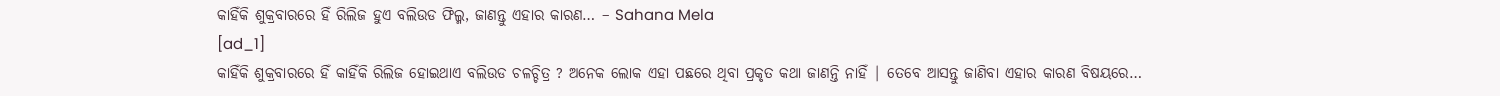କାହିଁକି ଶୁକ୍ରବାରରେ ହିଁ ରିଲିଜ ହୁଏ ବଲିଉଡ ଫିଲ୍ମ, ଜାଣନ୍ତୁ ଏହାର କାରଣ… – Sahana Mela
[ad_1]
କାହିଁକି ଶୁକ୍ରବାରରେ ହିଁ କାହିଁକି ରିଲିଜ ହୋଇଥାଏ ବଲିଉଡ ଚଳଚ୍ଚିତ୍ର ? ଅନେକ ଲୋକ ଏହା ପଛରେ ଥିବା ପ୍ରକୃତ କଥା ଜାଣନ୍ତି ନାହିଁ | ତେବେ ଆସନ୍ତୁ ଜାଣିବା ଏହାର କାରଣ ବିଷୟରେ…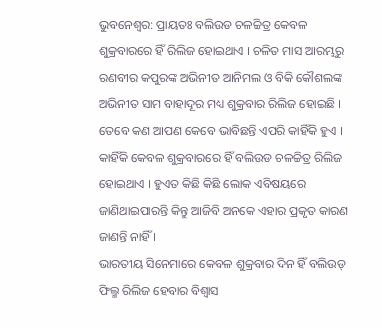ଭୁବନେଶ୍ଵର: ପ୍ରାୟତଃ ବଲିଉଡ ଚଳଚ୍ଚିତ୍ର କେବଳ ଶୁକ୍ରବାରରେ ହିଁ ରିଲିଜ ହୋଇଥାଏ । ଚଳିତ ମାସ ଆରମ୍ଭରୁ ରଣବୀର କପୁରଙ୍କ ଅଭିନୀତ ଆନିମଲ ଓ ବିକି କୌଶଲଙ୍କ ଅଭିନୀତ ସାମ ବାହାଦୂର ମଧ୍ୟ ଶୁକ୍ରବାର ରିଲିଜ ହୋଇଛି । ତେବେ କଣ ଆପଣ କେବେ ଭାବିଛନ୍ତି ଏପରି କାହିଁକି ହୁଏ । କାହିଁକି କେବଳ ଶୁକ୍ରବାରରେ ହିଁ ବଲିଉଡ ଚଳଚ୍ଚିତ୍ର ରିଲିଜ ହୋଇଥାଏ । ହୁଏତ କିଛି କିଛି ଲୋକ ଏବିଷୟରେ ଜାଣିଥାଇପାରନ୍ତି କିନ୍ତୁ ଆଜିବି ଅନକେ ଏହାର ପ୍ରକୃତ କାରଣ ଜାଣନ୍ତି ନାହିଁ ।
ଭାରତୀୟ ସିନେମାରେ କେବଳ ଶୁକ୍ରବାର ଦିନ ହିଁ ବଲିଉଡ୍ ଫିଲ୍ମ ରିଲିଜ ହେବାର ବିଶ୍ୱାସ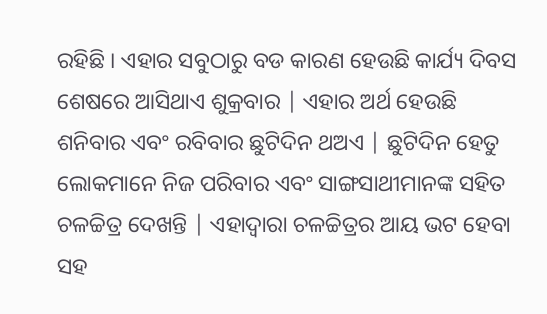ରହିଛି । ଏହାର ସବୁଠାରୁ ବଡ କାରଣ ହେଉଛି କାର୍ଯ୍ୟ ଦିବସ ଶେଷରେ ଆସିଥାଏ ଶୁକ୍ରବାର | ଏହାର ଅର୍ଥ ହେଉଛି ଶନିବାର ଏବଂ ରବିବାର ଛୁଟିଦିନ ଥଅଏ | ଛୁଟିଦିନ ହେତୁ ଲୋକମାନେ ନିଜ ପରିବାର ଏବଂ ସାଙ୍ଗସାଥୀମାନଙ୍କ ସହିତ ଚଳଚ୍ଚିତ୍ର ଦେଖନ୍ତି | ଏହାଦ୍ଵାରା ଚଳଚ୍ଚିତ୍ରର ଆୟ ଭଟ ହେବା ସହ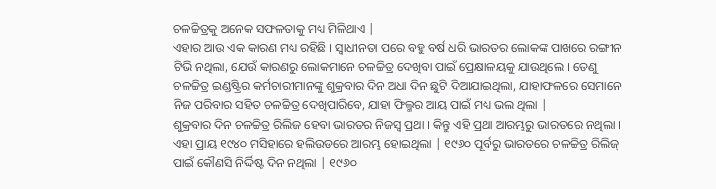ଚଳଚ୍ଚିତ୍ରକୁ ଅନେକ ସଫଳତାକୁ ମଧ୍ୟ ମିଳିଥାଏ |
ଏହାର ଆଉ ଏକ କାରଣ ମଧ୍ୟ ରହିଛି । ସ୍ଵାଧୀନତା ପରେ ବହୁ ବର୍ଷ ଧରି ଭାରତର ଲୋକଙ୍କ ପାଖରେ ରଙ୍ଗୀନ ଟିଭି ନଥିଲା, ଯେଉଁ କାରଣରୁ ଲୋକମାନେ ଚଳଚ୍ଚିତ୍ର ଦେଖିବା ପାଇଁ ପ୍ରେକ୍ଷାଳୟକୁ ଯାଉଥିଲେ । ତେଣୁ ଚଳଚ୍ଚିତ୍ର ଇଣ୍ଡଷ୍ଟ୍ରିର କର୍ମଚାରୀମାନଙ୍କୁ ଶୁକ୍ରବାର ଦିନ ଅଧା ଦିନ ଛୁଟି ଦିଆଯାଇଥିଲା, ଯାହାଫଳରେ ସେମାନେ ନିଜ ପରିବାର ସହିତ ଚଳଚ୍ଚିତ୍ର ଦେଖିପାରିବେ, ଯାହା ଫିଲ୍ମର ଆୟ ପାଇଁ ମଧ୍ୟ ଭଲ ଥିଲା |
ଶୁକ୍ରବାର ଦିନ ଚଳଚ୍ଚିତ୍ର ରିଲିଜ ହେବା ଭାରତର ନିଜସ୍ଵ ପ୍ରଥା । କିନ୍ତୁ ଏହି ପ୍ରଥା ଆରମ୍ଭରୁ ଭାରତରେ ନଥିଲା । ଏହା ପ୍ରାୟ ୧୯୪୦ ମସିହାରେ ହଲିଉଡରେ ଆରମ୍ଭ ହୋଇଥିଲା | ୧୯୬୦ ପୂର୍ବରୁ ଭାରତରେ ଚଳଚ୍ଚିତ୍ର ରିଲିଜ୍ ପାଇଁ କୌଣସି ନିର୍ଦ୍ଦିଷ୍ଟ ଦିନ ନଥିଲା | ୧୯୬୦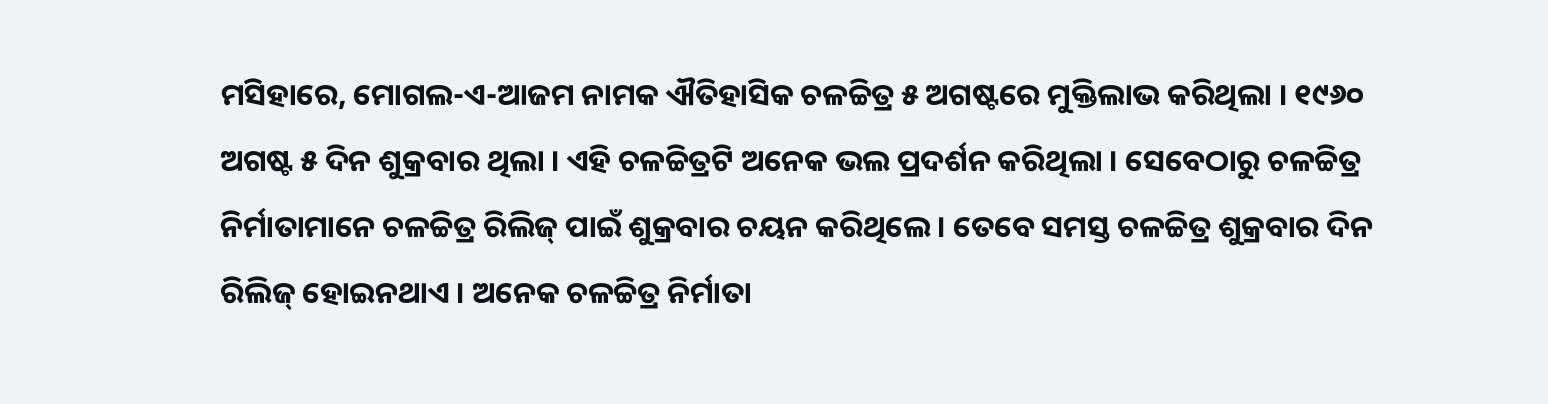ମସିହାରେ, ମୋଗଲ-ଏ-ଆଜମ ନାମକ ଐତିହାସିକ ଚଳଚ୍ଚିତ୍ର ୫ ଅଗଷ୍ଟରେ ମୁକ୍ତିଲାଭ କରିଥିଲା । ୧୯୬୦ ଅଗଷ୍ଟ ୫ ଦିନ ଶୁକ୍ରବାର ଥିଲା । ଏହି ଚଳଚ୍ଚିତ୍ରଟି ଅନେକ ଭଲ ପ୍ରଦର୍ଶନ କରିଥିଲା । ସେବେଠାରୁ ଚଳଚ୍ଚିତ୍ର ନିର୍ମାତାମାନେ ଚଳଚ୍ଚିତ୍ର ରିଲିଜ୍ ପାଇଁ ଶୁକ୍ରବାର ଚୟନ କରିଥିଲେ । ତେବେ ସମସ୍ତ ଚଳଚ୍ଚିତ୍ର ଶୁକ୍ରବାର ଦିନ ରିଲିଜ୍ ହୋଇନଥାଏ । ଅନେକ ଚଳଚ୍ଚିତ୍ର ନିର୍ମାତା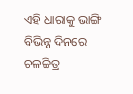ଏହି ଧାରାକୁ ଭାଙ୍ଗି ବିଭିନ୍ନ ଦିନରେ ଚଳଚ୍ଚିତ୍ର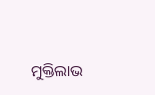ମୁକ୍ତିଲାଭ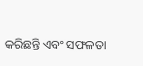କରିଛନ୍ତି ଏବଂ ସଫଳତା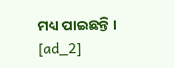ମଧ୍ୟ ପାଇଛନ୍ତି ।
[ad_2]